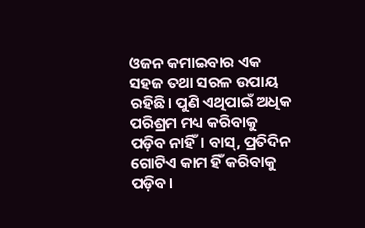ଓଜନ କମାଇବାର ଏକ ସହଜ ତଥା ସରଳ ଉପାୟ ରହିଛି। ପୁଣି ଏଥିପାଇଁ ଅଧିକ ପରିଶ୍ରମ ମଧ୍ୟ କରିବାକୁ ପଡ଼ିବ ନାହିଁ। ବାସ୍, ପ୍ରତିଦିନ ଗୋଟିଏ କାମ ହିଁ କରିବାକୁ ପଡ଼ିବ।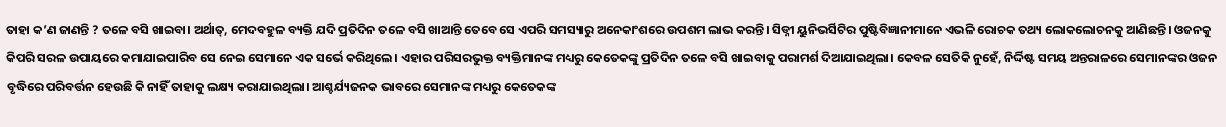ତାହା କ’ଣ ଜାଣନ୍ତି ? ତଳେ ବସି ଖାଇବା। ଅର୍ଥାତ୍, ମେଦବହୁଳ ବ୍ୟକ୍ତି ଯଦି ପ୍ରତିଦିନ ତଳେ ବସି ଖାଆନ୍ତି ତେବେ ସେ ଏପରି ସମସ୍ୟାରୁ ଅନେକାଂଶରେ ଉପଶମ ଲାଭ କରନ୍ତି। ସିଡ୍ନୀ ୟୁନିଭର୍ସିଟିର ପୁଷ୍ଟିବିଜ୍ଞାନୀମାନେ ଏଭଳି ରୋଚକ ତଥ୍ୟ ଲୋକଲୋଚନକୁ ଆଣିଛନ୍ତି। ଓଜନକୁ କିପରି ସରଳ ଉପାୟରେ କମାଯାଇପାରିବ ସେ ନେଇ ସେମାନେ ଏକ ସର୍ଭେ କରିଥିଲେ। ଏହାର ପରିସରଭୁକ୍ତ ବ୍ୟକ୍ତିମାନଙ୍କ ମଧ୍ୟରୁ କେତେକଙ୍କୁ ପ୍ରତିଦିନ ତଳେ ବସି ଖାଇବାକୁ ପରାମର୍ଶ ଦିଆଯାଇଥିଲା। କେବଳ ସେତିକି ନୁହେଁ, ନିର୍ଦ୍ଦିଷ୍ଟ ସମୟ ଅନ୍ତରାଳରେ ସେମାନଙ୍କର ଓଜନ ବୃଦ୍ଧିରେ ପରିବର୍ତ୍ତନ ହେଉଛି କି ନାହିଁ ତାହାକୁ ଲକ୍ଷ୍ୟ କରାଯାଇଥିଲା। ଆଶ୍ଚର୍ଯ୍ୟଜନକ ଭାବରେ ସେମାନଙ୍କ ମଧ୍ୟରୁ କେତେକଙ୍କ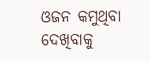ଓଜନ କମୁଥିବା ଦେଖିବାକୁ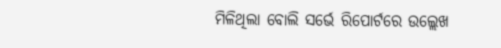ମିଳିଥିଲା ବୋଲି ସର୍ଭେ ରିପୋର୍ଟରେ ଉଲ୍ଲେଖ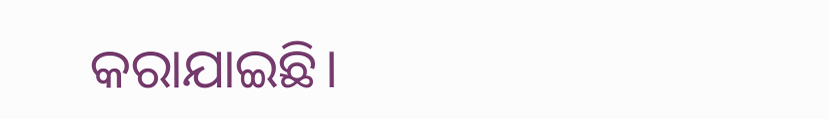କରାଯାଇଛି।